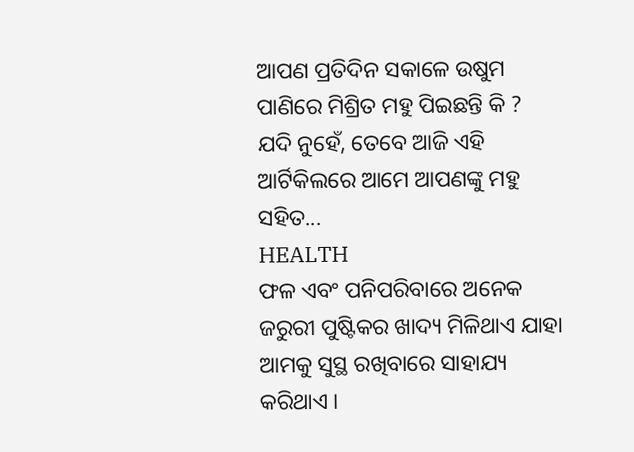ଆପଣ ପ୍ରତିଦିନ ସକାଳେ ଉଷୁମ ପାଣିରେ ମିଶ୍ରିତ ମହୁ ପିଇଛନ୍ତି କି ? ଯଦି ନୁହେଁ, ତେବେ ଆଜି ଏହି ଆର୍ଟିକିଲରେ ଆମେ ଆପଣଙ୍କୁ ମହୁ ସହିତ...
HEALTH
ଫଳ ଏବଂ ପନିପରିବାରେ ଅନେକ ଜରୁରୀ ପୁଷ୍ଟିକର ଖାଦ୍ୟ ମିଳିଥାଏ ଯାହା ଆମକୁ ସୁସ୍ଥ ରଖିବାରେ ସାହାଯ୍ୟ କରିଥାଏ ।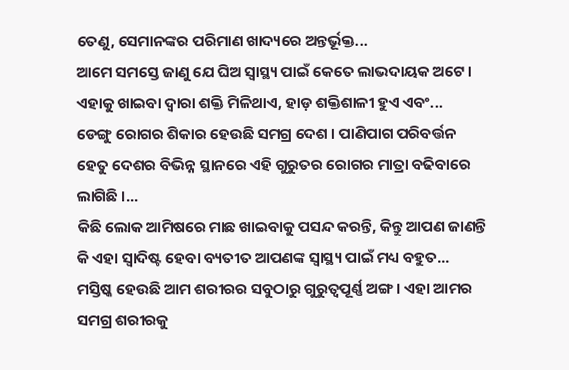ତେଣୁ, ସେମାନଙ୍କର ପରିମାଣ ଖାଦ୍ୟରେ ଅନ୍ତର୍ଭୂକ୍ତ...
ଆମେ ସମସ୍ତେ ଜାଣୁ ଯେ ଘିଅ ସ୍ୱାସ୍ଥ୍ୟ ପାଇଁ କେତେ ଲାଭଦାୟକ ଅଟେ । ଏହାକୁ ଖାଇବା ଦ୍ୱାରା ଶକ୍ତି ମିଳିଥାଏ, ହାଡ଼ ଶକ୍ତିଶାଳୀ ହୁଏ ଏବଂ...
ଡେଙ୍ଗୁ ରୋଗର ଶିକାର ହେଉଛି ସମଗ୍ର ଦେଶ । ପାଣିପାଗ ପରିବର୍ତ୍ତନ ହେତୁ ଦେଶର ବିଭିନ୍ନ ସ୍ଥାନରେ ଏହି ଗୁରୁତର ରୋଗର ମାତ୍ରା ବଢିବାରେ ଲାଗିଛି ।...
କିଛି ଲୋକ ଆମିଷରେ ମାଛ ଖାଇବାକୁ ପସନ୍ଦ କରନ୍ତି, କିନ୍ତୁ ଆପଣ ଜାଣନ୍ତି କି ଏହା ସ୍ୱାଦିଷ୍ଟ ହେବା ବ୍ୟତୀତ ଆପଣଙ୍କ ସ୍ୱାସ୍ଥ୍ୟ ପାଇଁ ମଧ୍ୟ ବହୁତ...
ମସ୍ତିଷ୍କ ହେଉଛି ଆମ ଶରୀରର ସବୁଠାରୁ ଗୁରୁତ୍ୱପୂର୍ଣ୍ଣ ଅଙ୍ଗ । ଏହା ଆମର ସମଗ୍ର ଶରୀରକୁ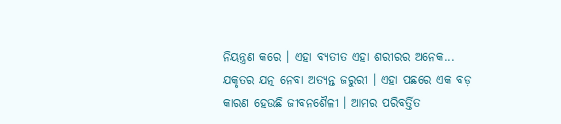ନିୟନ୍ତ୍ରଣ କରେ । ଏହା ବ୍ୟତୀତ ଏହା ଶରୀରର ଅନେକ...
ଯକୃତର ଯତ୍ନ ନେବା ଅତ୍ୟନ୍ତ ଜରୁରୀ । ଏହା ପଛରେ ଏକ ବଡ଼ କାରଣ ହେଉଛି ଜୀବନଶୈଳୀ । ଆମର ପରିବର୍ତ୍ତିତ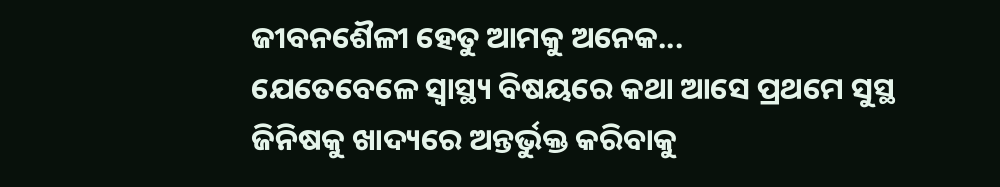ଜୀବନଶୈଳୀ ହେତୁ ଆମକୁ ଅନେକ...
ଯେତେବେଳେ ସ୍ୱାସ୍ଥ୍ୟ ବିଷୟରେ କଥା ଆସେ ପ୍ରଥମେ ସୁସ୍ଥ ଜିନିଷକୁ ଖାଦ୍ୟରେ ଅନ୍ତର୍ଭୁକ୍ତ କରିବାକୁ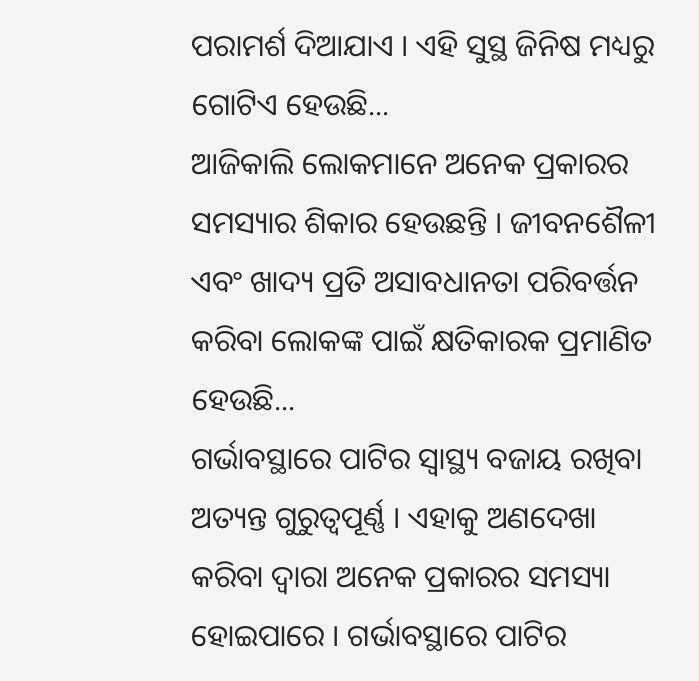ପରାମର୍ଶ ଦିଆଯାଏ । ଏହି ସୁସ୍ଥ ଜିନିଷ ମଧ୍ୟରୁ ଗୋଟିଏ ହେଉଛି...
ଆଜିକାଲି ଲୋକମାନେ ଅନେକ ପ୍ରକାରର ସମସ୍ୟାର ଶିକାର ହେଉଛନ୍ତି । ଜୀବନଶୈଳୀ ଏବଂ ଖାଦ୍ୟ ପ୍ରତି ଅସାବଧାନତା ପରିବର୍ତ୍ତନ କରିବା ଲୋକଙ୍କ ପାଇଁ କ୍ଷତିକାରକ ପ୍ରମାଣିତ ହେଉଛି...
ଗର୍ଭାବସ୍ଥାରେ ପାଟିର ସ୍ୱାସ୍ଥ୍ୟ ବଜାୟ ରଖିବା ଅତ୍ୟନ୍ତ ଗୁରୁତ୍ୱପୂର୍ଣ୍ଣ । ଏହାକୁ ଅଣଦେଖା କରିବା ଦ୍ୱାରା ଅନେକ ପ୍ରକାରର ସମସ୍ୟା ହୋଇପାରେ । ଗର୍ଭାବସ୍ଥାରେ ପାଟିର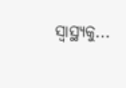ସ୍ବାସ୍ଥ୍ୟକୁ...